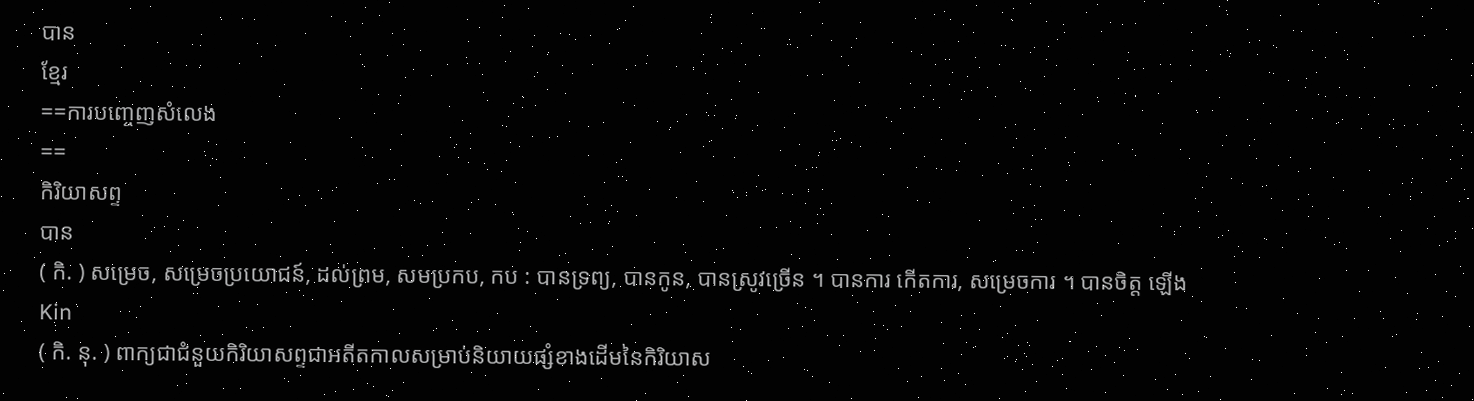បាន
ខ្មែរ
==ការបញ្ចេញសំលេង
==
កិរិយាសព្ទ
បាន
( កិ. ) សម្រេច, សម្រេចប្រយោជន៍, ដល់ព្រម, សមប្រកប, កប : បានទ្រព្យ, បានកូន, បានស្រូវច្រើន ។ បានការ កើតការ, សម្រេចការ ។ បានចិត្ត ឡើងKin
( កិ. នុ. ) ពាក្យជាជំនួយកិរិយាសព្ទជាអតីតកាលសម្រាប់និយាយផ្សំខាងដើមនៃកិរិយាស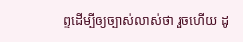ព្ទដើម្បីឲ្យច្បាស់លាស់ថា រួចហើយ ដូ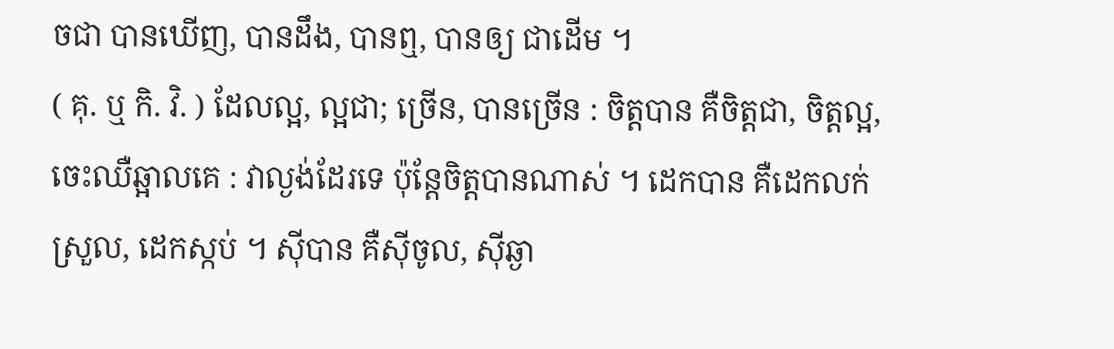ចជា បានឃើញ, បានដឹង, បានឮ, បានឲ្យ ជាដើម ។
( គុ. ឬ កិ. វិ. ) ដែលល្អ, ល្អជា; ច្រើន, បានច្រើន : ចិត្តបាន គឺចិត្តជា, ចិត្តល្អ, ចេះឈឺឆ្អាលគេ : វាល្ងង់ដែរទេ ប៉ុន្តែចិត្តបានណាស់ ។ ដេកបាន គឺដេកលក់ស្រួល, ដេកស្កប់ ។ ស៊ីបាន គឺស៊ីចូល, ស៊ីឆ្ងា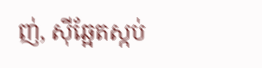ញ់, ស៊ីឆ្អែតស្កប់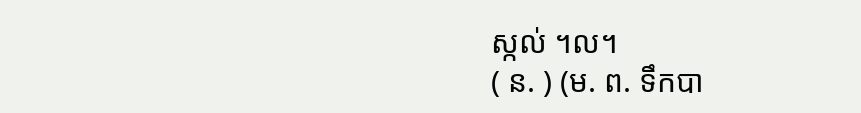ស្កល់ ។ល។
( ន. ) (ម. ព. ទឹកបា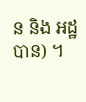ន និង អដ្ឋបាន) ។